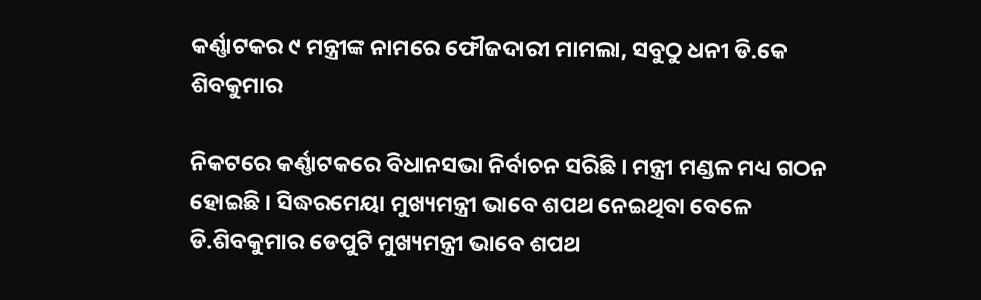କର୍ଣ୍ଣାଟକର ୯ ମନ୍ତ୍ରୀଙ୍କ ନାମରେ ଫୌଜଦାରୀ ମାମଲା, ସବୁଠୁ ଧନୀ ଡି.କେ ଶିବକୁମାର

ନିକଟରେ କର୍ଣ୍ଣାଟକରେ ବିଧାନସଭା ନିର୍ବାଚନ ସରିଛି । ମନ୍ତ୍ରୀ ମଣ୍ଡଳ ମଧ୍ୟ ଗଠନ ହୋଇଛି । ସିଦ୍ଧରମେୟା ମୁଖ୍ୟମନ୍ତ୍ରୀ ଭାବେ ଶପଥ ନେଇଥିବା ବେଳେ ଡି.ଶିବକୁମାର ଡେପୁଟି ମୁଖ୍ୟମନ୍ତ୍ରୀ ଭାବେ ଶପଥ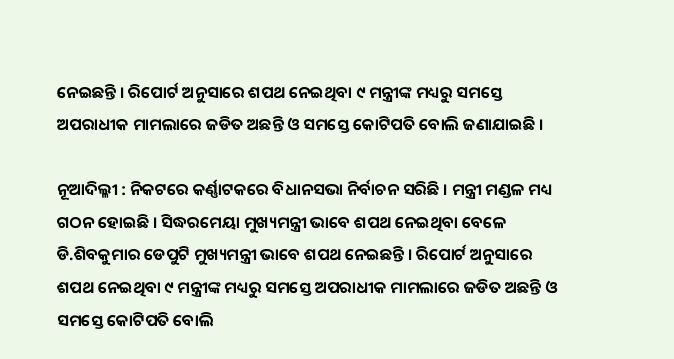ନେଇଛନ୍ତି । ରିପୋର୍ଟ ଅନୁସାରେ ଶପଥ ନେଇଥିବା ୯ ମନ୍ତ୍ରୀଙ୍କ ମଧ୍ୟରୁ ସମସ୍ତେ ଅପରାଧୀକ ମାମଲାରେ ଜଡିତ ଅଛନ୍ତି ଓ ସମସ୍ତେ କୋଟିପତି ବୋଲି ଜଣାଯାଇଛି ।

ନୂଆଦିଲ୍ଳୀ : ନିକଟରେ କର୍ଣ୍ଣାଟକରେ ବିଧାନସଭା ନିର୍ବାଚନ ସରିଛି । ମନ୍ତ୍ରୀ ମଣ୍ଡଳ ମଧ୍ୟ ଗଠନ ହୋଇଛି । ସିଦ୍ଧରମେୟା ମୁଖ୍ୟମନ୍ତ୍ରୀ ଭାବେ ଶପଥ ନେଇଥିବା ବେଳେ ଡି.ଶିବକୁମାର ଡେପୁଟି ମୁଖ୍ୟମନ୍ତ୍ରୀ ଭାବେ ଶପଥ ନେଇଛନ୍ତି । ରିପୋର୍ଟ ଅନୁସାରେ ଶପଥ ନେଇଥିବା ୯ ମନ୍ତ୍ରୀଙ୍କ ମଧ୍ୟରୁ ସମସ୍ତେ ଅପରାଧୀକ ମାମଲାରେ ଜଡିତ ଅଛନ୍ତି ଓ ସମସ୍ତେ କୋଟିପତି ବୋଲି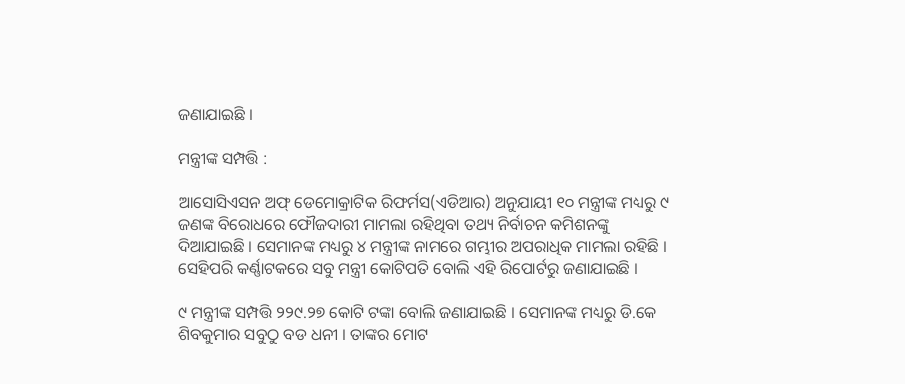ଜଣାଯାଇଛି ।

ମନ୍ତ୍ରୀଙ୍କ ସମ୍ପତ୍ତି :

ଆସୋସିଏସନ ଅଫ୍‌ ଡେମୋକ୍ରାଟିକ ରିଫର୍ମସ(ଏଡିଆର) ଅନୁଯାୟୀ ୧୦ ମନ୍ତ୍ରୀଙ୍କ ମଧ୍ୟରୁ ୯ ଜଣଙ୍କ ବିରୋଧରେ ଫୌଜଦାରୀ ମାମଲା ରହିଥିବା ତଥ୍ୟ ନିର୍ବାଚନ କମିଶନଙ୍କୁ ଦିଆଯାଇଛି । ସେମାନଙ୍କ ମଧ୍ୟରୁ ୪ ମନ୍ତ୍ରୀଙ୍କ ନାମରେ ଗମ୍ଭୀର ଅପରାଧିକ ମାମଲା ରହିଛି । ସେହିପରି କର୍ଣ୍ଣାଟକରେ ସବୁ ମନ୍ତ୍ରୀ କୋଟିପତି ବୋଲି ଏହି ରିପୋର୍ଟରୁ ଜଣାଯାଇଛି ।

୯ ମନ୍ତ୍ରୀଙ୍କ ସମ୍ପତ୍ତି ୨୨୯.୨୭ କୋଟି ଟଙ୍କା ବୋଲି ଜଣାଯାଇଛି । ସେମାନଙ୍କ ମଧ୍ୟରୁ ଡି.କେ ଶିବକୁମାର ସବୁଠୁ ବଡ ଧନୀ । ତାଙ୍କର ମୋଟ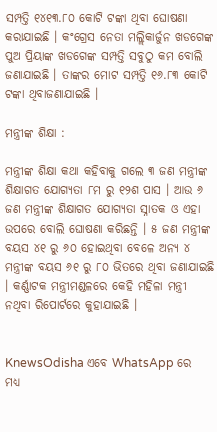ସମ୍ପତ୍ତି ୧୪୧୩.୮୦ କୋଟି ଟଙ୍କା ଥିବା ଘୋଷଣା କରାଯାଇଛି । କଂଗ୍ରେସ ନେତା ମଲ୍ଲିକାର୍ଜୁନ ଖଡଗେଙ୍କ ପୁଅ ପ୍ରିୟାଙ୍କ ଖଡଗେଙ୍କ ସମ୍ପତ୍ତି ସବୁଠୁ କମ ବୋଲି ଜଣାଯାଇଛି । ତାଙ୍କର ମୋଟ ସମ୍ପତ୍ତି ୧୬.୮୩ କୋଟି ଟଙ୍କା ଥିବାଜଣାଯାଇଛି ।

ମନ୍ତ୍ରୀଙ୍କ ଶିକ୍ଷା :

ମନ୍ତ୍ରୀଙ୍କ ଶିକ୍ଷା କଥା କହିବାକୁ ଗଲେ ୩ ଜଣ ମନ୍ତ୍ରୀଙ୍କ ଶିକ୍ଷାଗତ ଯୋଗ୍ୟତା ୮ମ ରୁ ୧୨ଶ ପାସ । ଆଉ ୬ ଜଣ ମନ୍ତ୍ରୀଙ୍କ ଶିକ୍ଷାଗତ ଯୋଗ୍ୟତା ସ୍ନାତକ ଓ ଏହା ଉପରେ ବୋଲି ଘୋଷଣା କରିଛନ୍ତି । ୫ ଜଣ ମନ୍ତ୍ରୀଙ୍କ ବୟସ ୪୧ ରୁ ୬୦ ହୋଇଥିବା ବେଳେ ଅନ୍ୟ ୪ ମନ୍ତ୍ରୀଙ୍କ ବୟସ ୬୧ ରୁ ୮୦ ଭିତରେ ଥିବା ଜଣାଯାଇଛି । କର୍ଣ୍ଣାଟକ ମନ୍ତ୍ରୀମଣ୍ଡଳରେ କେହି ମହିଳା ମନ୍ତ୍ରୀ ନଥିବା ରିପୋର୍ଟରେ କୁହାଯାଇଛି ।


KnewsOdisha ଏବେ WhatsApp ରେ ମଧ୍ୟ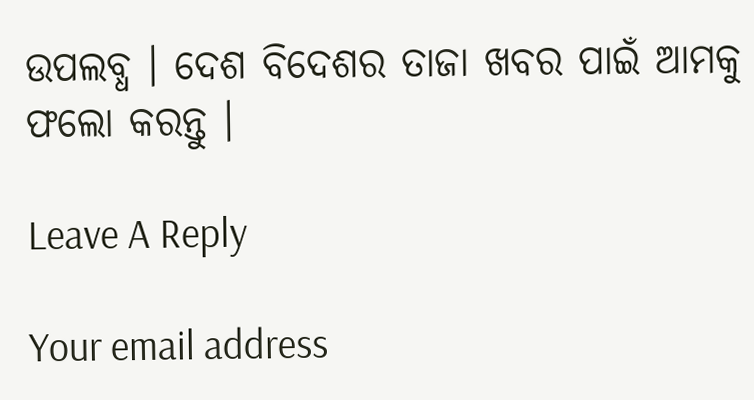ଉପଲବ୍ଧ । ଦେଶ ବିଦେଶର ତାଜା ଖବର ପାଇଁ ଆମକୁ ଫଲୋ କରନ୍ତୁ ।

Leave A Reply

Your email address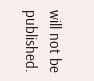will not be published.